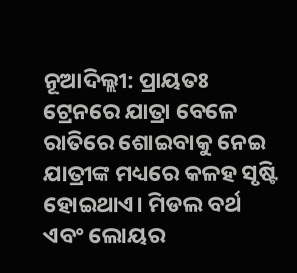ନୂଆଦିଲ୍ଲୀ: ପ୍ରାୟତଃ ଟ୍ରେନରେ ଯାତ୍ରା ବେଳେ ରାତିରେ ଶୋଇବାକୁ ନେଇ ଯାତ୍ରୀଙ୍କ ମଧ୍ୟରେ କଳହ ସୃଷ୍ଟି ହୋଇଥାଏ। ମିଡଲ ବର୍ଥ ଏବଂ ଲୋୟର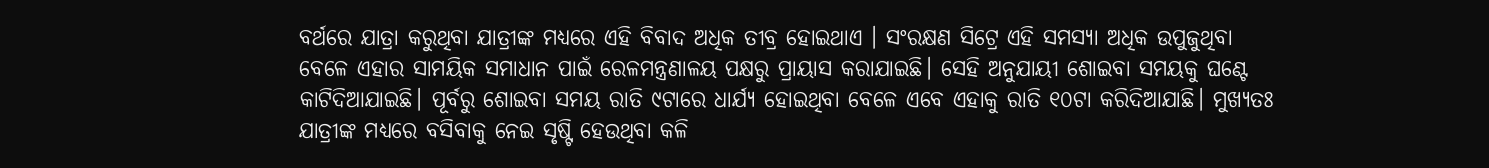ବର୍ଥରେ ଯାତ୍ରା କରୁଥିବା ଯାତ୍ରୀଙ୍କ ମଧ୍ୟରେ ଏହି ବିବାଦ ଅଧିକ ତୀବ୍ର ହୋଇଥାଏ । ସଂରକ୍ଷଣ ସିଟ୍ରେ ଏହି ସମସ୍ୟା ଅଧିକ ଉପୁଜୁଥିବା ବେଳେ ଏହାର ସାମୟିକ ସମାଧାନ ପାଇଁ ରେଳମନ୍ତ୍ରଣାଳୟ ପକ୍ଷରୁ ପ୍ରାୟାସ କରାଯାଇଛି। ସେହି ଅନୁଯାୟୀ ଶୋଇବା ସମୟକୁ ଘଣ୍ଟେ କାଟିଦିଆଯାଇଛି। ପୂର୍ବରୁ ଶୋଇବା ସମୟ ରାତି ୯ଟାରେ ଧାର୍ଯ୍ୟ ହୋଇଥିବା ବେଳେ ଏବେ ଏହାକୁ ରାତି ୧୦ଟା କରିଦିଆଯାଛି। ମୁଖ୍ୟତଃ ଯାତ୍ରୀଙ୍କ ମଧ୍ୟରେ ବସିବାକୁ ନେଇ ସୃଷ୍ଟି ହେଉଥିବା କଳି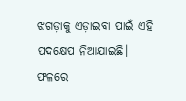ଝଗଡ଼ାକୁ ଏଡ଼ାଇବା ପାଇଁ ଏହି ପଦକ୍ଷେପ ନିଆଯାଇଛି।
ଫଳରେ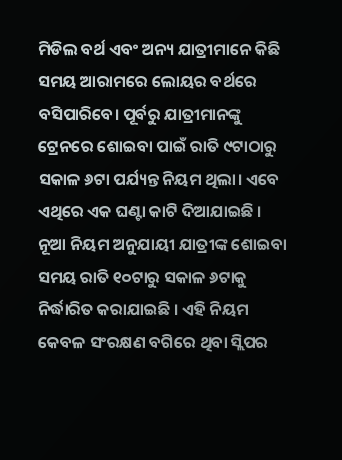ମିଡିଲ ବର୍ଥ ଏବଂ ଅନ୍ୟ ଯାତ୍ରୀମାନେ କିଛି ସମୟ ଆରାମରେ ଲୋୟର ବର୍ଥରେ ବସିପାରିବେ। ପୂର୍ବରୁ ଯାତ୍ରୀମାନଙ୍କୁ ଟ୍ରେନରେ ଶୋଇବା ପାଇଁ ରାତି ୯ଟାଠାରୁ ସକାଳ ୬ଟା ପର୍ଯ୍ୟନ୍ତ ନିୟମ ଥିଲା। ଏବେ ଏଥିରେ ଏକ ଘଣ୍ଟା କାଟି ଦିଆଯାଇଛି । ନୂଆ ନିୟମ ଅନୁଯାୟୀ ଯାତ୍ରୀଙ୍କ ଶୋଇବା ସମୟ ରାତି ୧୦ଟାରୁ ସକାଳ ୬ଟାକୁ ନିର୍ଦ୍ଧାରିତ କରାଯାଇଛି । ଏହି ନିୟମ କେବଳ ସଂରକ୍ଷଣ ବଗିରେ ଥିବା ସ୍ଲିପର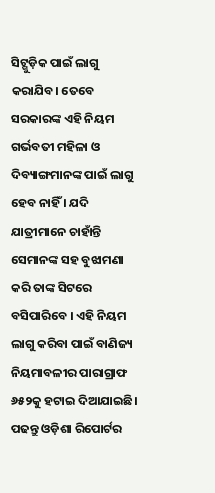ସିଟ୍ଗୁଡ଼ିକ ପାଇଁ ଲାଗୁ କରାଯିବ। ତେବେ ସରକାରଙ୍କ ଏହି ନିୟମ ଗର୍ଭବତୀ ମହିଳା ଓ ଦିବ୍ୟାଙ୍ଗମାନଙ୍କ ପାଇଁ ଲାଗୁ ହେବ ନାହିଁ । ଯଦି ଯାତ୍ରୀମାନେ ଚାହାଁନ୍ତି ସେମାନଙ୍କ ସହ ବୁଝାମଣା କରି ତାଙ୍କ ସିଟରେ ବସିପାରିବେ । ଏହି ନିୟମ ଲାଗୁ କରିବା ପାଇଁ ବାଣିଜ୍ୟ ନିୟମାବଳୀର ପାରାଗ୍ରାଫ ୬୫୨କୁ ହଟାଇ ଦିଆଯାଇଛି।
ପଢନ୍ତୁ ଓଡ଼ିଶା ରିପୋର୍ଟର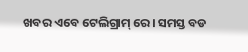ଖବର ଏବେ ଟେଲିଗ୍ରାମ୍ ରେ। ସମସ୍ତ ବଡ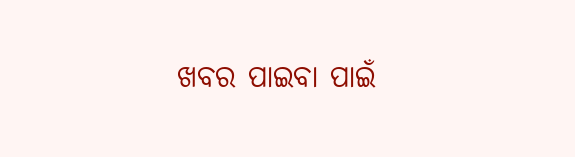ଖବର ପାଇବା ପାଇଁ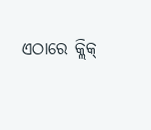ଏଠାରେ କ୍ଲିକ୍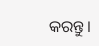କରନ୍ତୁ।